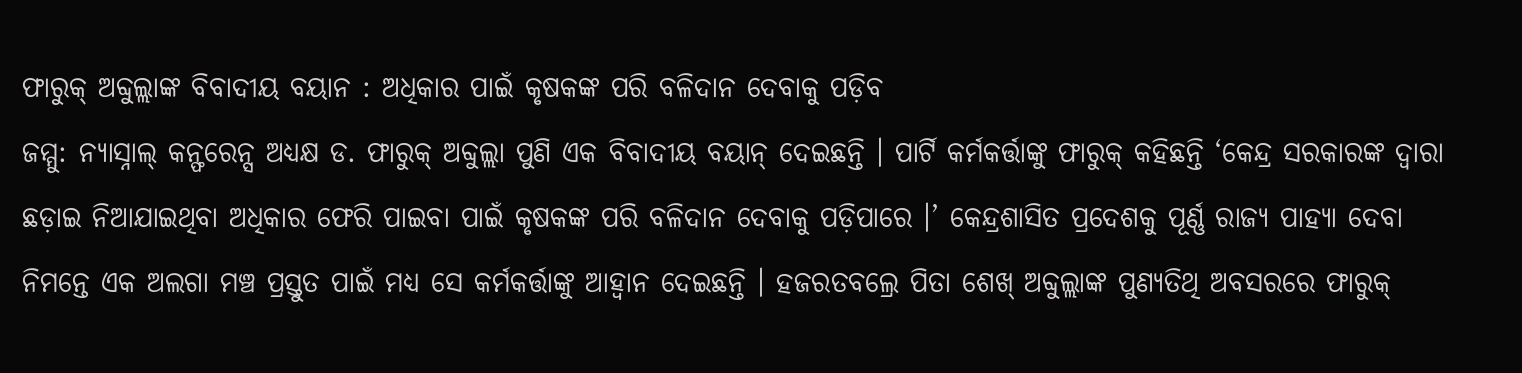ଫାରୁକ୍ ଅବ୍ଦୁଲ୍ଲାଙ୍କ ବିବାଦୀୟ ବୟାନ : ଅଧିକାର ପାଇଁ କୃଷକଙ୍କ ପରି ବଳିଦାନ ଦେବାକୁ ପଡ଼ିବ
ଜମ୍ମୁ: ନ୍ୟାସ୍ନାଲ୍ କନ୍ଫରେନ୍ସ ଅଧ୍ୟକ୍ଷ ଡ. ଫାରୁକ୍ ଅବ୍ଦୁଲ୍ଲା ପୁଣି ଏକ ବିବାଦୀୟ ବୟାନ୍ ଦେଇଛନ୍ତି । ପାର୍ଟି କର୍ମକର୍ତ୍ତାଙ୍କୁ ଫାରୁକ୍ କହିଛନ୍ତି ‘କେନ୍ଦ୍ର ସରକାରଙ୍କ ଦ୍ୱାରା ଛଡ଼ାଇ ନିଆଯାଇଥିବା ଅଧିକାର ଫେରି ପାଇବା ପାଇଁ କୃଷକଙ୍କ ପରି ବଳିଦାନ ଦେବାକୁ ପଡ଼ିପାରେ ।’ କେନ୍ଦ୍ରଶାସିତ ପ୍ରଦେଶକୁ ପୂର୍ଣ୍ଣ ରାଜ୍ୟ ପାହ୍ୟା ଦେବା ନିମନ୍ତେ ଏକ ଅଲଗା ମଞ୍ଚ ପ୍ରସ୍ତୁତ ପାଇଁ ମଧ୍ୟ ସେ କର୍ମକର୍ତ୍ତାଙ୍କୁ ଆହ୍ୱାନ ଦେଇଛନ୍ତି । ହଜରତବଲ୍ରେ ପିତା ଶେଖ୍ ଅବ୍ଦୁଲ୍ଲାଙ୍କ ପୁଣ୍ୟତିଥି ଅବସରରେ ଫାରୁକ୍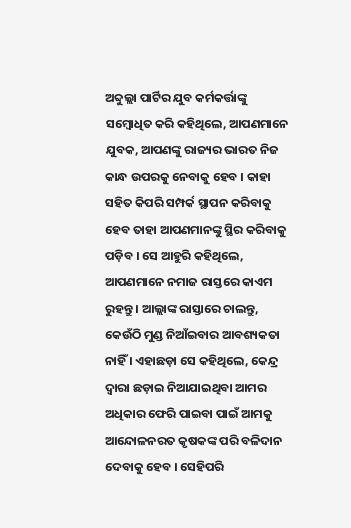ଅବ୍ଦୁଲ୍ଲା ପାର୍ଟିର ଯୁବ କର୍ମକର୍ତ୍ତାଙ୍କୁ ସମ୍ବୋଧିତ କରି କହିଥିଲେ, ଆପଣମାନେ ଯୁବକ, ଆପଣଙ୍କୁ ରାଜ୍ୟର ଭାରତ ନିଜ କାନ୍ଧ ଉପରକୁ ନେବାକୁ ହେବ । କାହା ସହିତ କିପରି ସମ୍ପର୍କ ସ୍ଥାପନ କରିବାକୁ ହେବ ତାହା ଆପଣମାନଙ୍କୁ ସ୍ଥିର କରିବାକୁ ପଡ଼ିବ । ସେ ଆହୁରି କହିଥିଲେ, ଆପଣମାନେ ନମାଜ ରାସ୍ତରେ କାଏମ ରୁହନ୍ତୁ । ଆଲ୍ଲାଙ୍କ ରାସ୍ତାରେ ଚାଲନ୍ତୁ, କେଉଁଠି ମୁଣ୍ଡ ନିଆଁଇବାର ଆବଶ୍ୟକତା ନାହିଁ । ଏହାଛଡ଼ା ସେ କହିଥିଲେ, କେନ୍ଦ୍ର ଦ୍ୱାରା ଛଡ଼ାଇ ନିଆଯାଇଥିବା ଆମର ଅଧିକାର ଫେରି ପାଇବା ପାଇଁ ଆମକୁ ଆନ୍ଦୋଳନରତ କୃଷକଙ୍କ ପରି ବଳିଦାନ ଦେବାକୁ ହେବ । ସେହିପରି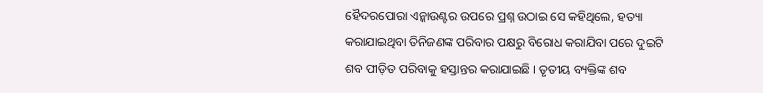ହୈଦରପୋରା ଏନ୍କାଉଣ୍ଟର ଉପରେ ପ୍ରଶ୍ନ ଉଠାଇ ସେ କହିଥିଲେ, ହତ୍ୟା କରାଯାଇଥିବା ତିନିଜଣଙ୍କ ପରିବାର ପକ୍ଷରୁ ବିରୋଧ କରାଯିବା ପରେ ଦୁଇଟି ଶବ ପୀଡ଼ିତ ପରିବାକୁ ହସ୍ତାନ୍ତର କରାଯାଇଛି । ତୃତୀୟ ବ୍ୟକ୍ତିଙ୍କ ଶବ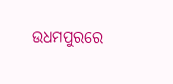ଉଧମପୁରରେ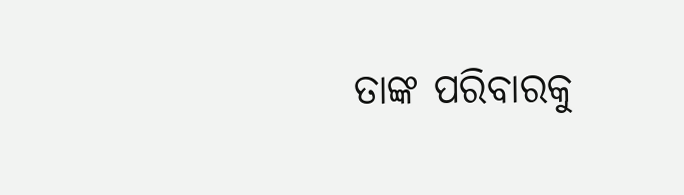ତାଙ୍କ ପରିବାରକୁ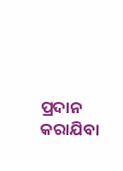ପ୍ରଦାନ କରାଯିବା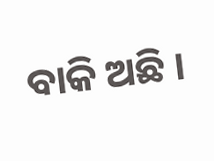ବାକି ଅଛି ।